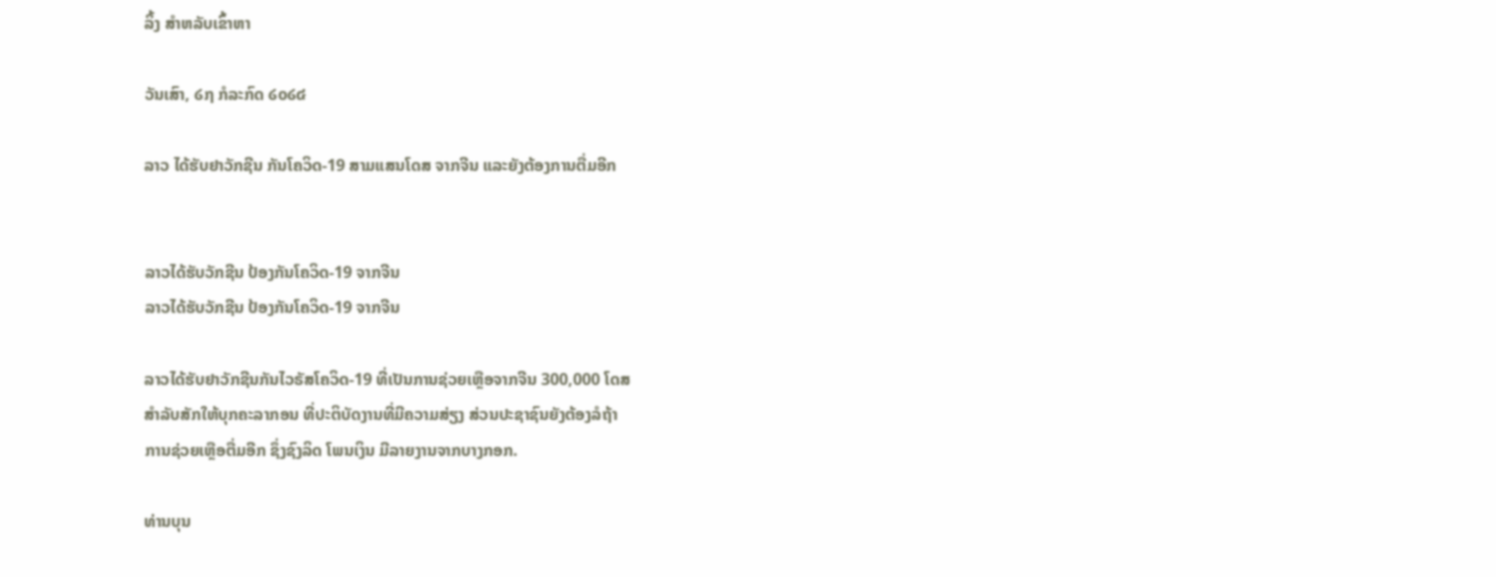ລິ້ງ ສຳຫລັບເຂົ້າຫາ

ວັນເສົາ, ໒໗ ກໍລະກົດ ໒໐໒໔

ລາວ ໄດ້ຮັບຢາວັກຊີນ ກັນໂຄວິດ-19 ສາມແສນໂດສ ຈາກຈີນ ແລະຍັງຕ້ອງການຕື່ມອີກ


ລາວໄດ້ຮັບວັກຊີນ ປ້ອງກັນໂຄວິດ-19 ຈາກຈີນ
ລາວໄດ້ຮັບວັກຊີນ ປ້ອງກັນໂຄວິດ-19 ຈາກຈີນ

ລາວໄດ້ຮັບຢາວັກຊີນກັນໄວຣັສໂຄວິດ-19 ທີ່ເປັນການຊ່ວຍເຫຼືອຈາກຈີນ 300,000 ໂດສ
ສຳລັບສັກໃຫ້ບຸກຄະລາກອນ ທີ່ປະຕິບັດງານທີ່ມີຄວາມສ່ຽງ ສ່ວນປະຊາຊົນຍັງຕ້ອງລໍຖ້າ
ການຊ່ວຍເຫຼືອຕື່ມອີກ ຊຶ່ງຊົງລິດ ໂພນເງິນ ມີລາຍງານຈາກບາງກອກ.

ທ່ານບຸນ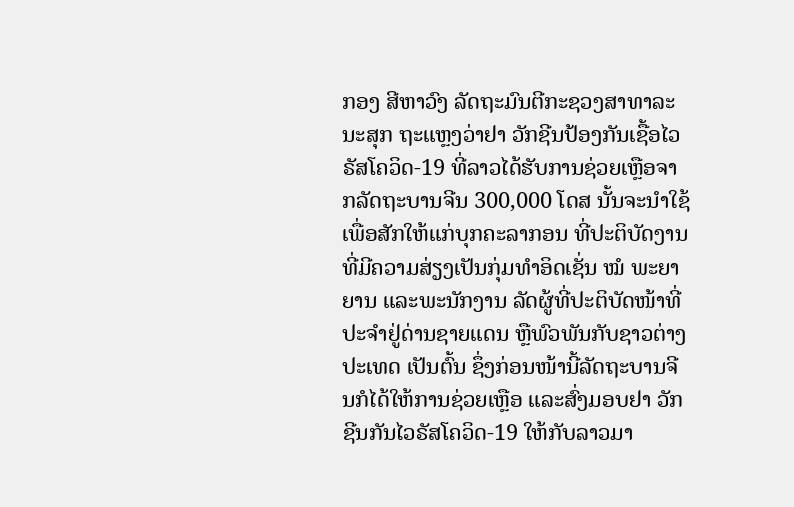ກອງ ສີຫາວົງ ລັດຖະມົນຕີກະຊວງສາທາລະນະສຸກ ຖະແຫຼງວ່າຢາ ວັກຊີນປ້ອງກັນເຊື້ອໄວຣັສໂຄວິດ-19 ທີ່ລາວໄດ້ຮັບການຊ່ວຍເຫຼືອຈາກລັດຖະບານຈີນ 300,000 ໂດສ ນັ້ນຈະນຳໃຊ້ເພື່ອສັກໃຫ້ແກ່ບຸກຄະລາກອນ ທີ່ປະຕິບັດງານ ທີ່ມີຄວາມສ່ຽງເປັນກຸ່ມທຳອິດເຊັ່ນ ໝໍ ພະຍາຍານ ແລະພະນັກງານ ລັດຜູ້ທີ່ປະຕິບັດໜ້າທີ່ປະຈຳຢູ່ດ່ານຊາຍແດນ ຫຼືພົວພັນກັບຊາວຕ່າງປະເທດ ເປັນຕົ້ນ ຊຶ່ງກ່ອນໜ້ານີ້ລັດຖະບານຈີນກໍໄດ້ໃຫ້ການຊ່ວຍເຫຼືອ ແລະສົ່ງມອບຢາ ວັກຊີນກັນໄວຣັສໂຄວິດ-19 ໃຫ້ກັບລາວມາ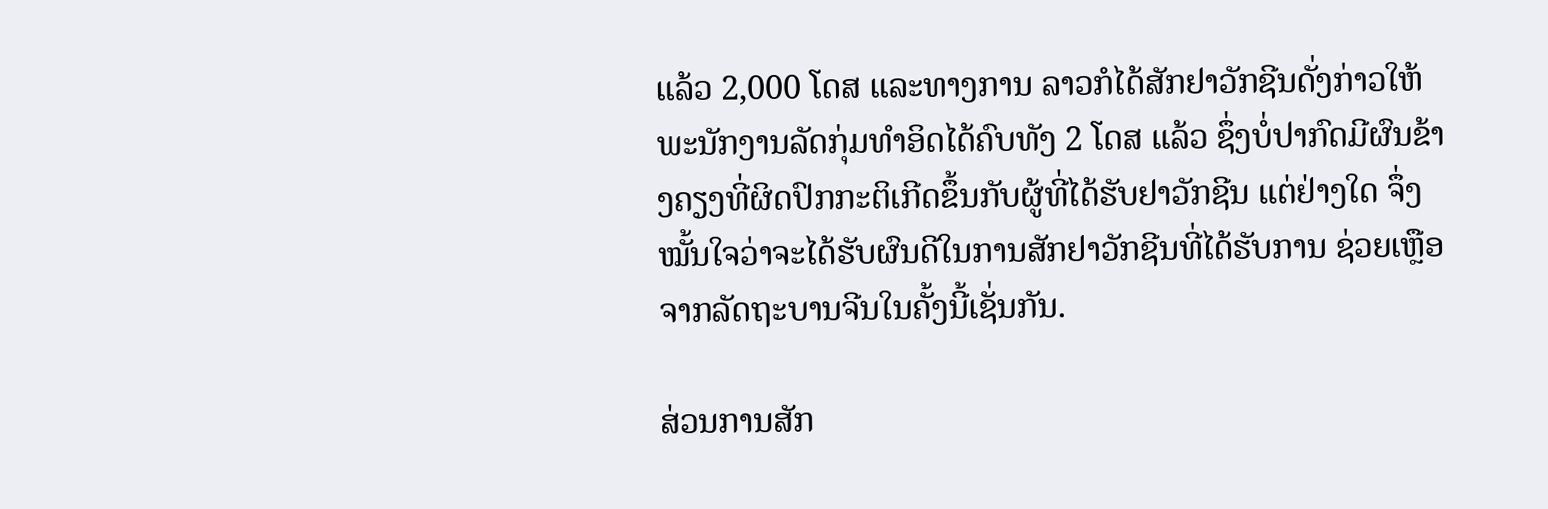ແລ້ວ 2,000 ໂດສ ແລະທາງການ ລາວກໍໄດ້ສັກຢາວັກຊີນດັ່ງກ່າວໃຫ້ພະນັກງານລັດກຸ່ມທຳອິດໄດ້ຄົບທັງ 2 ໂດສ ແລ້ວ ຊຶ່ງບໍ່ປາກົດມີຜົນຂ້າງຄຽງທີ່ຜິດປົກກະຕິເກີດຂຶ້ນກັບຜູ້ທີ່ໄດ້ຮັບຢາວັກຊີນ ແຕ່ຢ່າງໃດ ຈຶ່ງໝັ້ນໃຈວ່າຈະໄດ້ຮັບຜົນດີໃນການສັກຢາວັກຊີນທີ່ໄດ້ຮັບການ ຊ່ວຍເຫຼືອຈາກລັດຖະບານຈີນໃນຄັ້ງນີ້ເຊັ່ນກັນ.

ສ່ວນການສັກ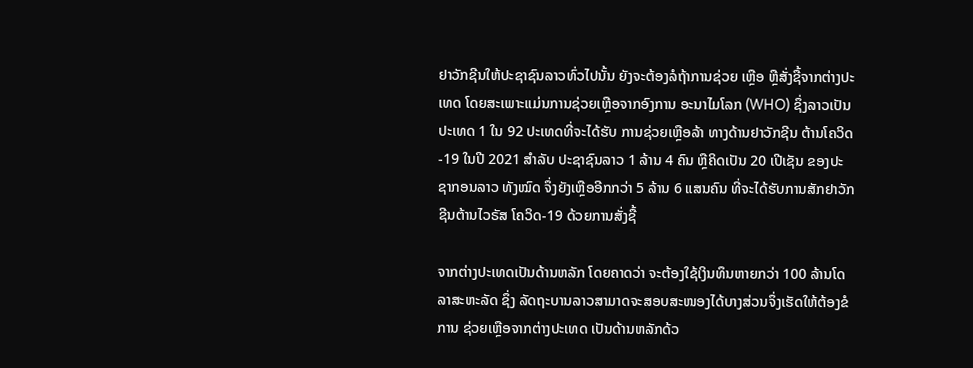ຢາວັກຊີນໃຫ້ປະຊາຊົນລາວທົ່ວໄປນັ້ນ ຍັງຈະຕ້ອງລໍຖ້າການຊ່ວຍ ເຫຼືອ ຫຼືສັ່ງຊື້ຈາກຕ່າງປະເທດ ໂດຍສະເພາະແມ່ນການຊ່ວຍເຫຼືອຈາກອົງການ ອະນາໄມໂລກ (WHO) ຊຶ່ງລາວເປັນປະເທດ 1 ໃນ 92 ປະເທດທີ່ຈະໄດ້ຮັບ ການຊ່ວຍເຫຼືອລ້າ ທາງດ້ານຢາວັກຊີນ ຕ້ານໂຄວິດ-19 ໃນປີ 2021 ສຳລັບ ປະຊາຊົນລາວ 1 ລ້ານ 4 ຄົນ ຫຼືຄິດເປັນ 20 ເປີເຊັນ ຂອງປະຊາກອນລາວ ທັງໝົດ ຈຶ່ງຍັງເຫຼືອອີກກວ່າ 5 ລ້ານ 6 ແສນຄົນ ທີ່ຈະໄດ້ຮັບການສັກຢາວັກ ຊີນຕ້ານໄວຣັສ ໂຄວິດ-19 ດ້ວຍການສັ່ງຊື້

ຈາກຕ່າງປະເທດເປັນດ້ານຫລັກ ໂດຍຄາດວ່າ ຈະຕ້ອງໃຊ້ເງິນທຶນຫາຍກວ່າ 100 ລ້ານໂດລາສະຫະລັດ ຊຶ່ງ ລັດຖະບານລາວສາມາດຈະສອບສະໜອງໄດ້ບາງສ່ວນຈຶ່ງເຮັດໃຫ້ຕ້ອງຂໍການ ຊ່ວຍເຫຼືອຈາກຕ່າງປະເທດ ເປັນດ້ານຫລັກດ້ວ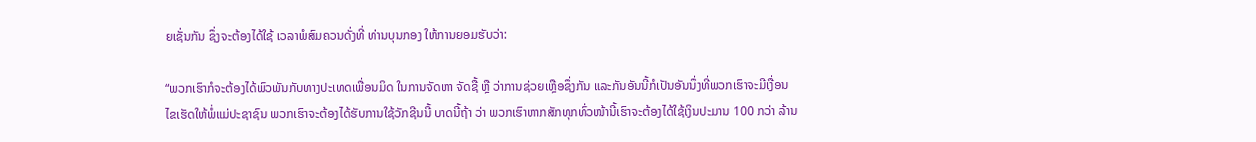ຍເຊັ່ນກັນ ຊຶ່ງຈະຕ້ອງໄດ້ໃຊ້ ເວລາພໍສົມຄວນດັ່ງທີ່ ທ່ານບຸນກອງ ໃຫ້ການຍອມຮັບວ່າ:

“ພວກເຮົາກໍຈະຕ້ອງໄດ້ພົວພັນກັບທາງປະເທດເພື່ອນມິດ ໃນການຈັດຫາ ຈັດຊື້ ຫຼື ວ່າການຊ່ວຍເຫຼືອຊຶ່ງກັນ ແລະກັນອັນນີ້ກໍເປັນອັນນຶ່ງທີ່ພວກເຮົາຈະມີເງື່ອນ ໄຂເຮັດໃຫ້ພໍ່ແມ່ປະຊາຊົນ ພວກເຮົາຈະຕ້ອງໄດ້ຮັບການໃຊ້ວັກຊີນນີ້ ບາດນີ້ຖ້າ ວ່າ ພວກເຮົາຫາກສັກທຸກທົ່ວໜ້ານີ້ເຮົາຈະຕ້ອງໄດ້ໃຊ້ເງິນປະມານ 100 ກວ່າ ລ້ານ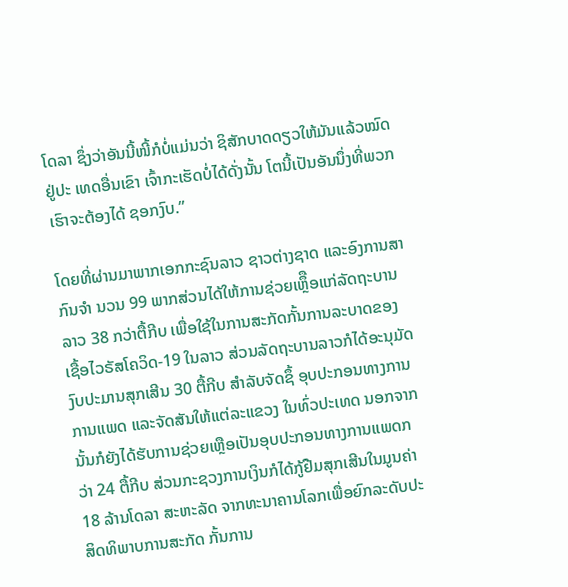ໂດລາ ຊຶ່ງວ່າອັນນີ້ໜີ້ກໍບໍ່ແມ່ນວ່າ ຊິສັກບາດດຽວໃຫ້ມັນແລ້ວໝົດ ຢູ່ປະ ເທດອື່ນເຂົາ ເຈົ້າກະເຮັດບໍ່ໄດ້ດັ່ງນັ້ນ ໂຕນີ້ເປັນອັນນຶ່ງທີ່ພວກເຮົາຈະຕ້ອງໄດ້ ຊອກງົບ.”

ໂດຍທີ່ຜ່ານມາພາກເອກກະຊົນລາວ ຊາວຕ່າງຊາດ ແລະອົງການສາກົນຈຳ ນວນ 99 ພາກສ່ວນໄດ້ໃຫ້ການຊ່ວຍເຫຼຶືອແກ່ລັດຖະບານລາວ 38 ກວ່າຕື້ກີບ ເພື່ອໃຊ້ໃນການສະກັດກັ້ນການລະບາດຂອງເຊື້ອໄວຣັສໂຄວິດ-19 ໃນລາວ ສ່ວນລັດຖະບານລາວກໍໄດ້ອະນຸມັດງົບປະມານສຸກເສີນ 30 ຕື້ກີບ ສຳລັບຈັດຊຶ້ ອຸບປະກອນທາງການການແພດ ແລະຈັດສັນໃຫ້ແຕ່ລະແຂວງ ໃນທົ່ວປະເທດ ນອກຈາກນັ້ນກໍຍັງໄດ້ຮັບການຊ່ວຍເຫຼືອເປັນອຸບປະກອນທາງການແພດກວ່າ 24 ຕື້ກີບ ສ່ວນກະຊວງການເງິນກໍໄດ້ກູ້ຢືມສຸກເສີນໃນມູນຄ່າ 18 ລ້ານໂດລາ ສະຫະລັດ ຈາກທະນາຄານໂລກເພື່ອຍົກລະດັບປະສິດທິພາບການສະກັດ ກັ້ນການ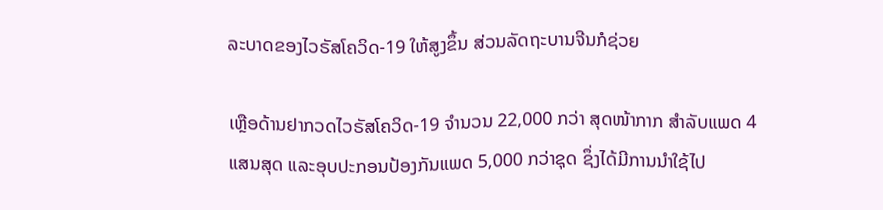ລະບາດຂອງໄວຣັສໂຄວິດ-19 ໃຫ້ສູງຂຶ້ນ ສ່ວນລັດຖະບານຈີນກໍຊ່ວຍ

ເຫຼືອດ້ານຢາກວດໄວຣັສໂຄວິດ-19 ຈຳນວນ 22,000 ກວ່າ ສຸດໜ້າກາກ ສຳລັບແພດ 4 ແສນສຸດ ແລະອຸບປະກອນປ້ອງກັນແພດ 5,000 ກວ່າຊຸດ ຊຶ່ງໄດ້ມີການນຳໃຊ້ໄປ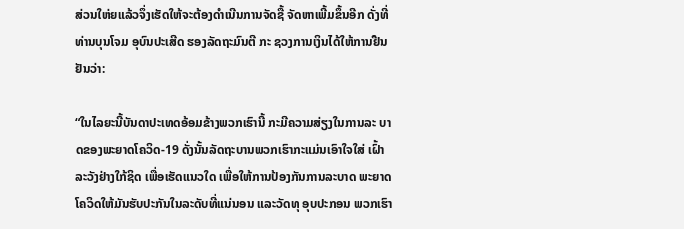ສ່ວນໃຫ່ຍແລ້ວຈຶ່ງເຮັດໃຫ້ຈະຕ້ອງດຳເນີນການຈັດຊື້ ຈັດຫາເພີ້ມຂຶ້ນອີກ ດັ່ງທີ່ທ່ານບຸນໂຈມ ອຸບົນປະເສີດ ຮອງລັດຖະມົນຕີ ກະ ຊວງການເງິນໄດ້ໃຫ້ການຢືນຢັນວ່າ:

“ໃນໄລຍະນີ້ບັນດາປະເທດອ້ອມຂ້າງພວກເຮົານີ້ ກະມີຄວາມສ່ຽງໃນການລະ ບາດຂອງພະຍາດໂຄວິດ-19 ດັ່ງນັ້ນລັດຖະບານພວກເຮົາກະແມ່ນເອົາໃຈໃສ່ ເຝົ້າລະວັງຢ່າງໃກ້ຊິດ ເພື່ອເຮັດແນວໃດ ເພື່ອໃຫ້ການປ້ອງກັນການລະບາດ ພະຍາດໂຄວິດໃຫ້ມັນຮັບປະກັນໃນລະດັບທີ່ແນ່ນອນ ແລະວັດທຸ ອຸບປະກອນ ພວກເຮົາ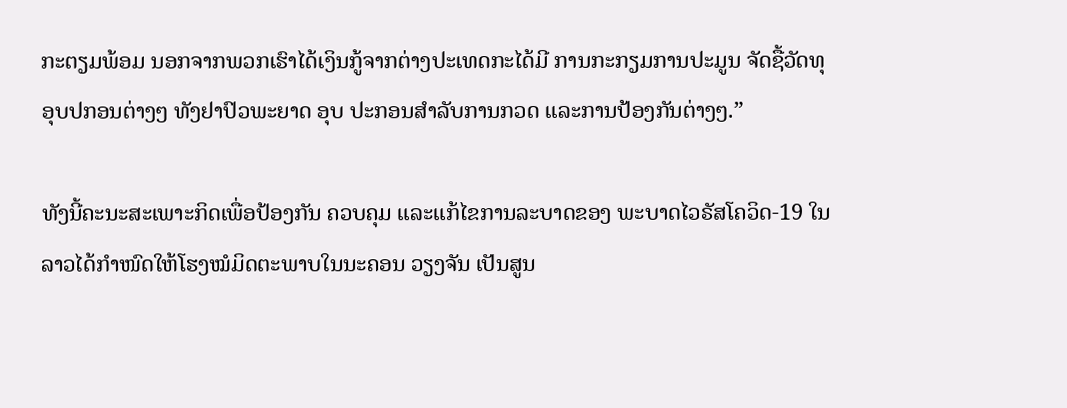ກະຕຽມພ້ອມ ນອກຈາກພວກເຮົາໄດ້ເງິນກູ້ຈາກຕ່າງປະເທດກະໄດ້ມີ ການກະກຽມການປະມູນ ຈັດຊື້ວັດທຸອຸບປກອນຕ່າງໆ ທັງຢາປົວພະຍາດ ອຸບ ປະກອນສຳລັບການກວດ ແລະການປ້ອງກັນຕ່າງໆ.”

ທັງນີ້ຄະນະສະເພາະກິດເພື່ອປ້ອງກັນ ຄວບຄຸມ ແລະແກ້ໄຂການລະບາດຂອງ ພະບາດໄວຣັສໂຄວິດ-19 ໃນລາວໄດ້ກຳໜົດໃຫ້ໂຮງໝໍມິດຕະພາບໃນນະຄອນ ວຽງຈັນ ເປັນສູນ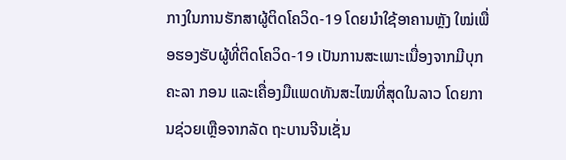ກາງໃນການຮັກສາຜູ້ຕິດໂຄວິດ-19 ໂດຍນໍາໃຊ້ອາຄານຫຼັງ ໃໝ່ເພື່ອຮອງຮັບຜູ້ທີ່ຕິດໂຄວິດ-19 ເປັນການສະເພາະເນື່ອງຈາກມີບຸກຄະລາ ກອນ ແລະເຄື່ອງມືແພດທັນສະໄໝທີ່ສຸດໃນລາວ ໂດຍການຊ່ວຍເຫຼືອຈາກລັດ ຖະບານຈີນເຊັ່ນ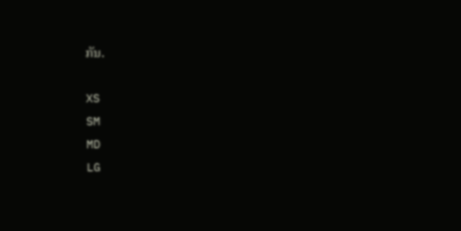ກັນ.

XS
SM
MD
LG